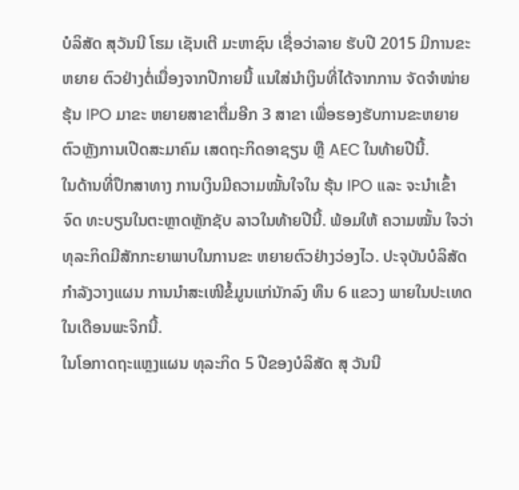ບໍລິສັດ ສຸວັນນີ ໂຮມ ເຊັນເຕີ ມະຫາຊົນ ເຊື່ອວ່າລາຍ ຮັບປີ 2015 ມີການຂະຫຍາຍ ຕົວຢ່າງຕໍ່ເນື່ອງຈາກປີກາຍນີ້ ແນໃສ່ນຳເງິນທີ່ໄດ້ຈາກການ ຈັດຈຳໜ່າຍຮຸ້ນ IPO ມາຂະ ຫຍາຍສາຂາຕື່ມອີກ 3 ສາຂາ ເພື່ອຮອງຮັບການຂະຫຍາຍ ຕົວຫຼັງການເປີດສະມາຄົມ ເສດຖະກິດອາຊຽນ ຫຼື AEC ໃນທ້າຍປີນີ້.
ໃນດ້ານທີ່ປຶກສາທາງ ການເງິນມີຄວາມໝັ້ນໃຈໃນ ຮຸ້ນ IPO ແລະ ຈະນຳເຂົ້າຈົດ ທະບຽນໃນຕະຫຼາດຫຼັກຊັບ ລາວໃນທ້າຍປີນີ້. ພ້ອມໃຫ້ ຄວາມໝັ້ນ ໃຈວ່າທຸລະກິດມີສັກກະຍາພາບໃນການຂະ ຫຍາຍຕົວຢ່າງວ່ອງໄວ. ປະຈຸບັນບໍລິສັດກຳລັງວາງແຜນ ການນຳສະເໜີຂໍ້ມູນແກ່ນັກລົງ ທຶນ 6 ແຂວງ ພາຍໃນປະເທດ ໃນເດືອນພະຈິກນີ້.
ໃນໂອກາດຖະແຫຼງແຜນ ທຸລະກິດ 5 ປີຂອງບໍລິສັດ ສຸ ວັນນີ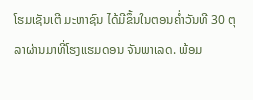ໂຮມເຊັນເຕີ ມະຫາຊົນ ໄດ້ມີຂຶ້ນໃນຕອນຄ່ຳວັນທີ 30 ຕຸລາຜ່ານມາທີ່ໂຮງແຮມດອນ ຈັນພາເລດ. ພ້ອມ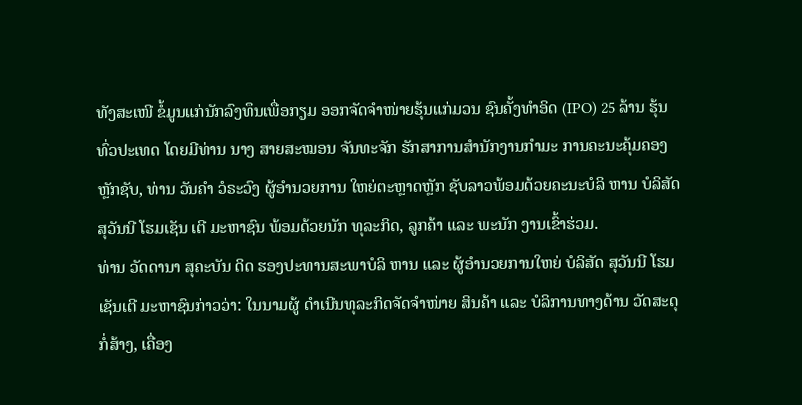ທັງສະເໜີ ຂໍ້ມູນແກ່ນັກລົງທຶນເພື່ອກຽມ ອອກຈັດຈຳໜ່າຍຮຸ້ນແກ່ມວນ ຊົນຄັ້ງທຳອິດ (IPO) 25 ລ້ານ ຮຸ້ນທົ່ວປະເທດ ໂດຍມີທ່ານ ນາງ ສາຍສະໝອນ ຈັນທະຈັກ ຮັກສາການສຳນັກງານກຳມະ ການຄະນະຄຸ້ມຄອງຫຼັກຊັບ, ທ່ານ ວັນຄຳ ວໍຣະວົງ ຜູ້ອຳນວຍການ ໃຫຍ່ຕະຫຼາດຫຼັກ ຊັບລາວພ້ອມດ້ວຍຄະນະບໍລິ ຫານ ບໍລິສັດ ສຸວັນນີ ໂຮມເຊັນ ເຕີ ມະຫາຊົນ ພ້ອມດ້ວຍນັກ ທຸລະກິດ, ລູກຄ້າ ແລະ ພະນັກ ງານເຂົ້າຮ່ວມ.
ທ່ານ ວັດດານາ ສຸຄະບັນ ດິດ ຮອງປະທານສະພາບໍລິ ຫານ ແລະ ຜູ້ອຳນວຍການໃຫຍ່ ບໍລິສັດ ສຸວັນນີ ໂຮມເຊັນເຕີ ມະຫາຊົນກ່າວວ່າ: ໃນນາມຜູ້ ດຳເນີນທຸລະກິດຈັດຈຳໜ່າຍ ສິນຄ້າ ແລະ ບໍລິການທາງດ້ານ ວັດສະດຸກໍ່ສ້າງ, ເຄື່ອງ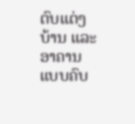ຕົບແຕ່ງ ບ້ານ ແລະ ອາຄານແບບຄົບ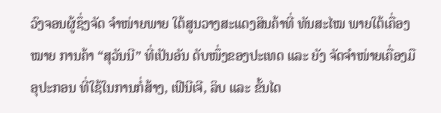ວົງຈອນຜູ້ຊຶ່ງຈັດ ຈຳໜ່າຍພາຍ ໃຕ້ສູນວາງສະແດງສິນຄ້າທີ່ ທັນສະໄໝ ພາຍໃຕ້ເຄື່ອງໝາຍ ການຄ້າ “ສຸວັນນີ” ທີ່ເປັນອັນ ດັບໜຶ່ງຂອງປະເທດ ແລະ ຍັງ ຈັດຈຳໜ່າຍເຄື່ອງມືອຸປະກອນ ທີ່ໃຊ້ໃນການກໍ່ສ້າງ, ເຟີນີເຈີ, ລິບ ແລະ ຂັ້ນໄດ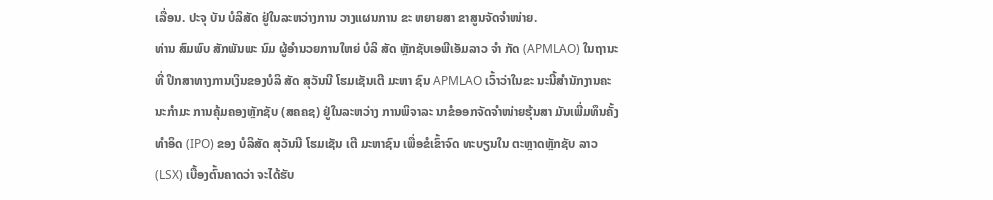ເລື່ອນ. ປະຈຸ ບັນ ບໍລິສັດ ຢູ່ໃນລະຫວ່າງການ ວາງແຜນການ ຂະ ຫຍາຍສາ ຂາສູນຈັດຈຳໜ່າຍ.
ທ່ານ ສົມພົບ ສັກພັນພະ ນົມ ຜູ້ອຳນວຍການໃຫຍ່ ບໍລິ ສັດ ຫຼັກຊັບເອພີເອັມລາວ ຈຳ ກັດ (APMLAO) ໃນຖານະທີ່ ປຶກສາທາງການເງິນຂອງບໍລິ ສັດ ສຸວັນນີ ໂຮມເຊັນເຕີ ມະຫາ ຊົນ APMLAO ເວົ້າວ່າໃນຂະ ນະນີ້ສຳນັກງານຄະນະກຳມະ ການຄຸ້ມຄອງຫຼັກຊັບ (ສຄຄຊ) ຢູ່ໃນລະຫວ່າງ ການພິຈາລະ ນາຂໍອອກຈັດຈຳໜ່າຍຮຸ້ນສາ ມັນເພີ່ມທຶນຄັ້ງທຳອິດ (IPO) ຂອງ ບໍລິສັດ ສຸວັນນີ ໂຮມເຊັນ ເຕີ ມະຫາຊົນ ເພື່ອຂໍເຂົ້າຈົດ ທະບຽນໃນ ຕະຫຼາດຫຼັກຊັບ ລາວ (LSX) ເບື້ອງຕົ້ນຄາດວ່າ ຈະໄດ້ຮັບ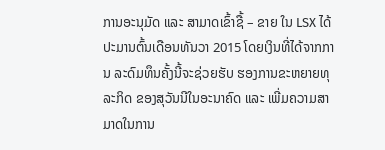ການອະນຸມັດ ແລະ ສາມາດເຂົ້າຊື້ – ຂາຍ ໃນ LSX ໄດ້ປະມານຕົ້ນເດືອນທັນວາ 2015 ໂດຍເງິນທີ່ໄດ້ຈາກການ ລະດົມທຶນຄັ້ງນີ້ຈະຊ່ວຍຮັບ ຮອງການຂະຫຍາຍທຸລະກິດ ຂອງສຸວັນນີໃນອະນາຄົດ ແລະ ເພີ່ມຄວາມສາມາດໃນການ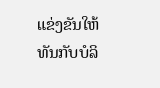ແຂ່ງຂັນໃຫ້ທັນກັບບໍລິ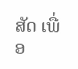ສັດ ເພື່ອ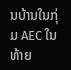ນບ້ານໃນກຸ່ມ AEC ໃນ ທ້າຍ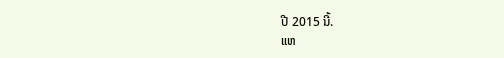ປີ 2015 ນີ້.
ແຫ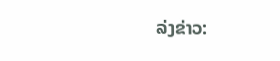ລ່ງຂ່າວ: